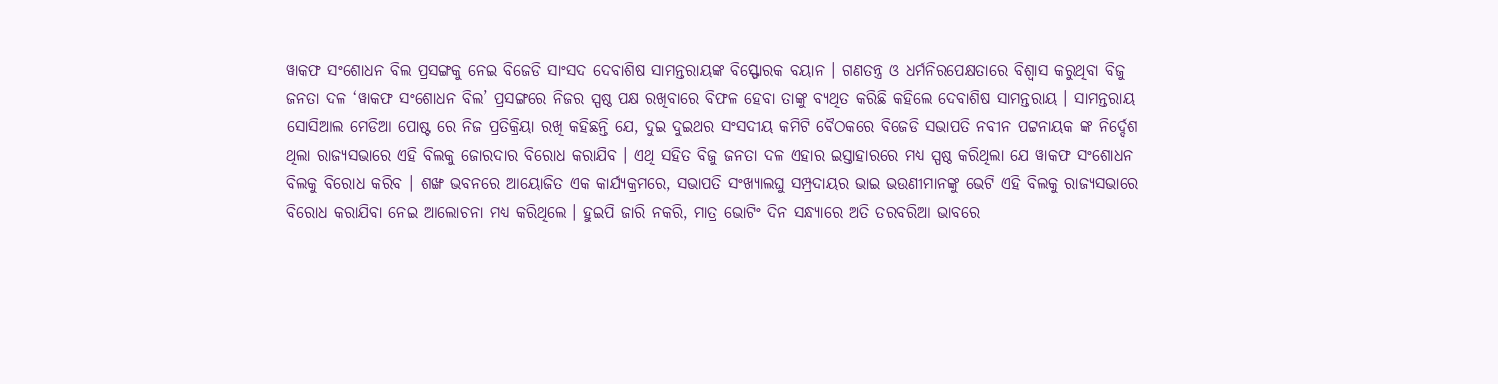ୱାକଫ ସଂଶୋଧନ ବିଲ ପ୍ରସଙ୍ଗକୁ ନେଇ ବିଜେଡି ସାଂସଦ ଦେବାଶିଷ ସାମନ୍ତରାୟଙ୍କ ବିସ୍ଫୋରକ ବୟାନ । ଗଣତନ୍ତ୍ର ଓ ଧର୍ମନିରପେକ୍ଷତାରେ ବିଶ୍ୱାସ କରୁଥିବା ବିଜୁ ଜନତା ଦଳ ‘ୱାକଫ ସଂଶୋଧନ ବିଲ’ ପ୍ରସଙ୍ଗରେ ନିଜର ସ୍ପଷ୍ଠ ପକ୍ଷ ରଖିବାରେ ବିଫଳ ହେବା ତାଙ୍କୁ ବ୍ୟଥିତ କରିଛି କହିଲେ ଦେବାଶିଷ ସାମନ୍ତରାୟ । ସାମନ୍ତରାୟ ସୋସିଆଲ ମେଡିଆ ପୋଷ୍ଟ ରେ ନିଜ ପ୍ରତିକ୍ରିୟା ରଖି କହିଛନ୍ତି ଯେ, ଦୁଇ ଦୁଇଥର ସଂସଦୀୟ କମିଟି ବୈଠକରେ ବିଜେଡି ସଭାପତି ନବୀନ ପଟ୍ଟନାୟକ ଙ୍କ ନିର୍ଦ୍ଦେଶ ଥିଲା ରାଜ୍ୟସଭାରେ ଏହି ବିଲକୁ ଜୋରଦାର ବିରୋଧ କରାଯିବ । ଏଥି ସହିତ ବିଜୁ ଜନତା ଦଳ ଏହାର ଇସ୍ତାହାରରେ ମଧ୍ୟ ସ୍ପଷ୍ଠ କରିଥିଲା ଯେ ୱାକଫ ସଂଶୋଧନ ବିଲକୁ ବିରୋଧ କରିବ । ଶଙ୍ଖ ଭବନରେ ଆୟୋଜିତ ଏକ କାର୍ଯ୍ୟକ୍ରମରେ, ସଭାପତି ସଂଖ୍ୟାଲଘୁ ସମ୍ପ୍ରଦାୟର ଭାଇ ଭଉଣୀମାନଙ୍କୁ ଭେଟି ଏହି ବିଲକୁ ରାଜ୍ୟସଭାରେ ବିରୋଧ କରାଯିବା ନେଇ ଆଲୋଚନା ମଧ୍ୟ କରିଥିଲେ । ହୁଇପି ଜାରି ନକରି, ମାତ୍ର ଭୋଟିଂ ଦିନ ସନ୍ଧ୍ୟାରେ ଅତି ତରବରିଆ ଭାବରେ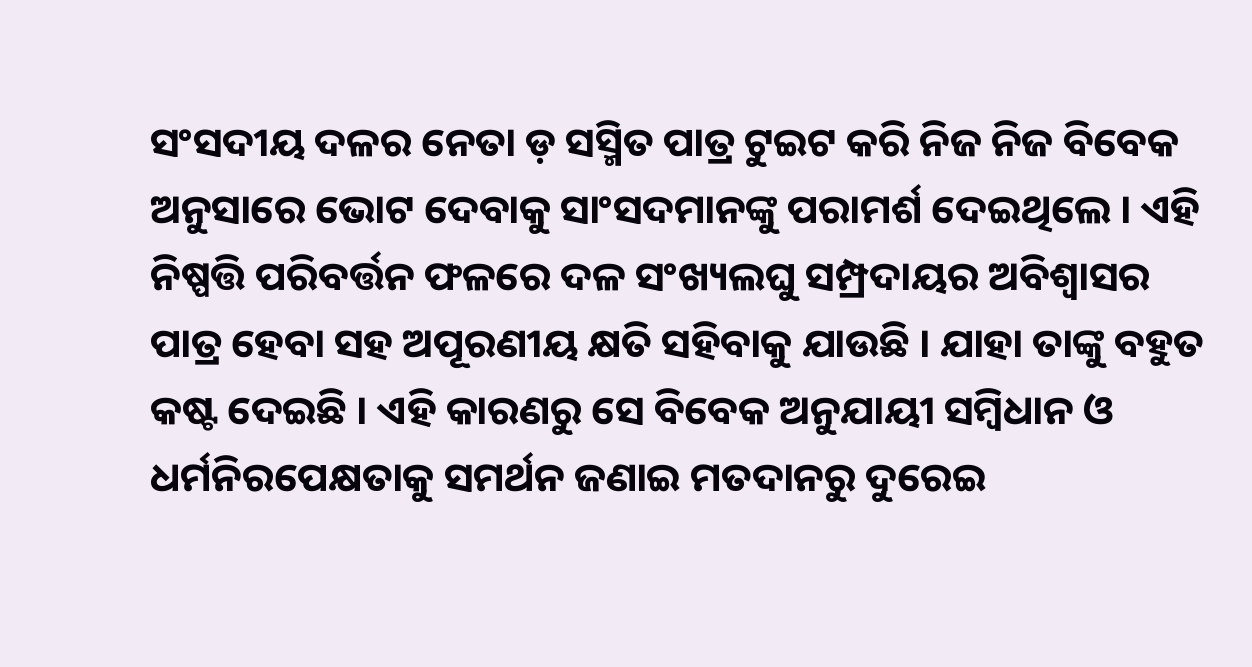ସଂସଦୀୟ ଦଳର ନେତା ଡ଼ ସସ୍ମିତ ପାତ୍ର ଟୁଇଟ କରି ନିଜ ନିଜ ବିବେକ ଅନୁସାରେ ଭୋଟ ଦେବାକୁ ସାଂସଦମାନଙ୍କୁ ପରାମର୍ଶ ଦେଇଥିଲେ । ଏହି ନିଷ୍ପତ୍ତି ପରିବର୍ତ୍ତନ ଫଳରେ ଦଳ ସଂଖ୍ୟଲଘୁ ସମ୍ପ୍ରଦାୟର ଅବିଶ୍ୱାସର ପାତ୍ର ହେବା ସହ ଅପୂରଣୀୟ କ୍ଷତି ସହିବାକୁ ଯାଉଛି । ଯାହା ତାଙ୍କୁ ବହୁତ କଷ୍ଟ ଦେଇଛି । ଏହି କାରଣରୁ ସେ ବିବେକ ଅନୁଯାୟୀ ସମ୍ବିଧାନ ଓ ଧର୍ମନିରପେକ୍ଷତାକୁ ସମର୍ଥନ ଜଣାଇ ମତଦାନରୁ ଦୁରେଇ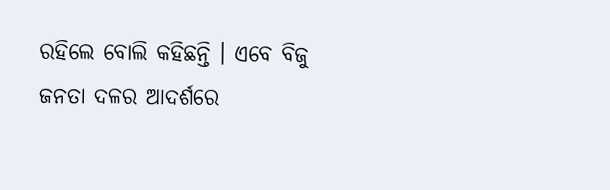ରହିଲେ ବୋଲି କହିଛନ୍ତି । ଏବେ ବିଜୁ ଜନତା ଦଳର ଆଦର୍ଶରେ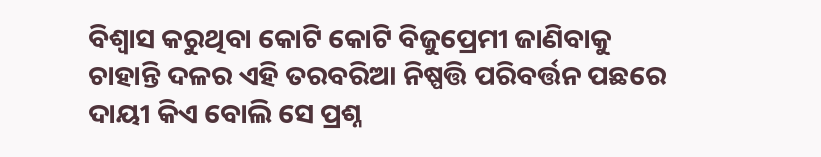ବିଶ୍ୱାସ କରୁଥିବା କୋଟି କୋଟି ବିଜୁପ୍ରେମୀ ଜାଣିବାକୁ ଚାହାନ୍ତି ଦଳର ଏହି ତରବରିଆ ନିଷ୍ପତ୍ତି ପରିବର୍ତ୍ତନ ପଛରେ ଦାୟୀ କିଏ ବୋଲି ସେ ପ୍ରଶ୍ନ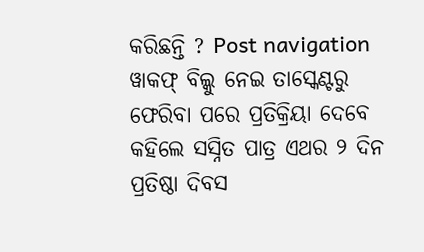କରିଛନ୍ତି ? Post navigation ୱାକଫ୍ ବିଲ୍କୁ ନେଇ ତାସ୍କେଣ୍ଟରୁ ଫେରିବା ପରେ ପ୍ରତିକ୍ରିୟା ଦେବେ କହିଲେ ସସ୍ନିତ ପାତ୍ର ଏଥର ୨ ଦିନ ପ୍ରତିଷ୍ଠା ଦିବସ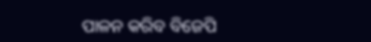ପାଳନ କରିବ ବିଜେପି